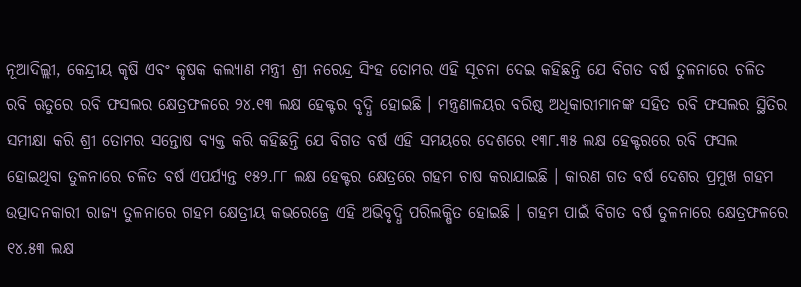ନୂଆଦିଲ୍ଲୀ, କେନ୍ଦ୍ରୀୟ କୃଷି ଏବଂ କୃଷକ କଲ୍ୟାଣ ମନ୍ତ୍ରୀ ଶ୍ରୀ ନରେନ୍ଦ୍ର ସିଂହ ତୋମର ଏହି ସୂଚନା ଦେଇ କହିଛନ୍ତି ଯେ ବିଗତ ବର୍ଷ ତୁଳନାରେ ଚଳିତ ରବି ଋତୁରେ ରବି ଫସଲର କ୍ଷେତ୍ରଫଳରେ ୨୪.୧୩ ଲକ୍ଷ ହେକ୍ଟର ବୃଦ୍ଧି ହୋଇଛି । ମନ୍ତ୍ରଣାଳୟର ବରିଷ୍ଠ ଅଧିକାରୀମାନଙ୍କ ସହିତ ରବି ଫସଲର ସ୍ଥିତିର ସମୀକ୍ଷା କରି ଶ୍ରୀ ତୋମର ସନ୍ତୋଷ ବ୍ୟକ୍ତ କରି କହିଛନ୍ତି ଯେ ବିଗତ ବର୍ଷ ଏହି ସମୟରେ ଦେଶରେ ୧୩୮.୩୫ ଲକ୍ଷ ହେକ୍ଟରରେ ରବି ଫସଲ ହୋଇଥିବା ତୁଳନାରେ ଚଳିତ ବର୍ଷ ଏପର୍ଯ୍ୟନ୍ତ ୧୫୨.୮୮ ଲକ୍ଷ ହେକ୍ଟର କ୍ଷେତ୍ରରେ ଗହମ ଚାଷ କରାଯାଇଛି । କାରଣ ଗତ ବର୍ଷ ଦେଶର ପ୍ରମୁଖ ଗହମ ଉତ୍ପାଦନକାରୀ ରାଜ୍ୟ ତୁଳନାରେ ଗହମ କ୍ଷେତ୍ରୀୟ କଭରେଜ୍ରେ ଏହି ଅଭିବୃଦ୍ଧି ପରିଲକ୍ଷିତ ହୋଇଛି । ଗହମ ପାଇଁ ବିଗତ ବର୍ଷ ତୁଳନାରେ କ୍ଷେତ୍ରଫଳରେ ୧୪.୫୩ ଲକ୍ଷ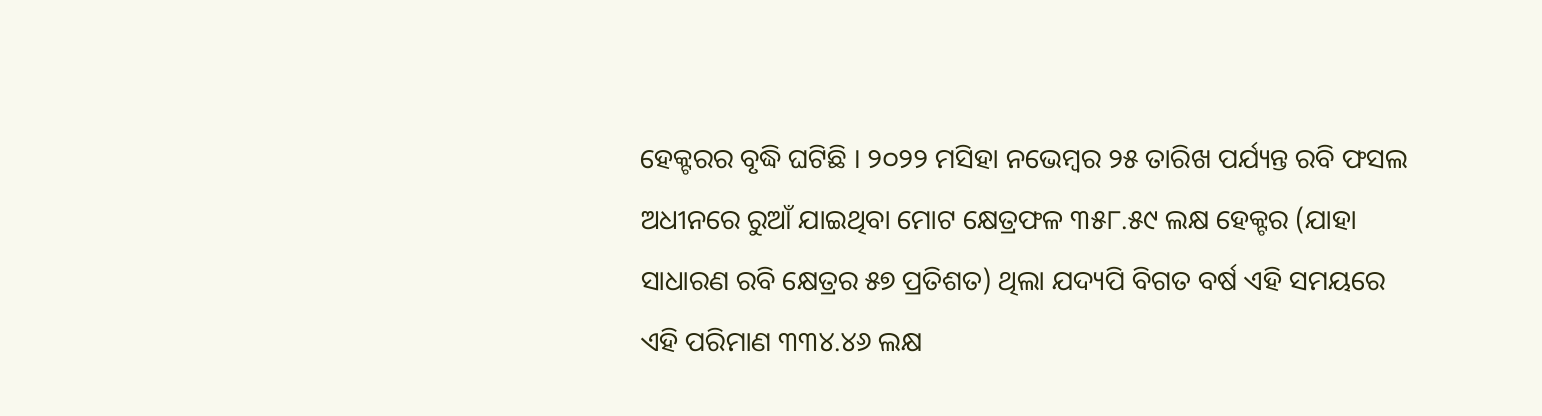ହେକ୍ଟରର ବୃଦ୍ଧି ଘଟିଛି । ୨୦୨୨ ମସିହା ନଭେମ୍ବର ୨୫ ତାରିଖ ପର୍ଯ୍ୟନ୍ତ ରବି ଫସଲ ଅଧୀନରେ ରୁଆଁ ଯାଇଥିବା ମୋଟ କ୍ଷେତ୍ରଫଳ ୩୫୮.୫୯ ଲକ୍ଷ ହେକ୍ଟର (ଯାହା ସାଧାରଣ ରବି କ୍ଷେତ୍ରର ୫୭ ପ୍ରତିଶତ) ଥିଲା ଯଦ୍ୟପି ବିଗତ ବର୍ଷ ଏହି ସମୟରେ ଏହି ପରିମାଣ ୩୩୪.୪୬ ଲକ୍ଷ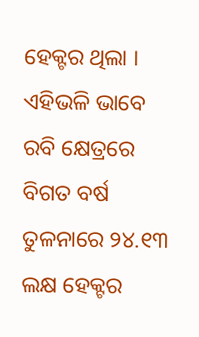ହେକ୍ଟର ଥିଲା । ଏହିଭଳି ଭାବେ ରବି କ୍ଷେତ୍ରରେ ବିଗତ ବର୍ଷ ତୁଳନାରେ ୨୪.୧୩ ଲକ୍ଷ ହେକ୍ଟର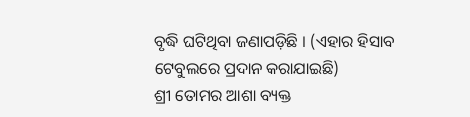ବୃଦ୍ଧି ଘଟିଥିବା ଜଣାପଡ଼ିଛି । (ଏହାର ହିସାବ ଟେବୁଲରେ ପ୍ରଦାନ କରାଯାଇଛି)
ଶ୍ରୀ ତୋମର ଆଶା ବ୍ୟକ୍ତ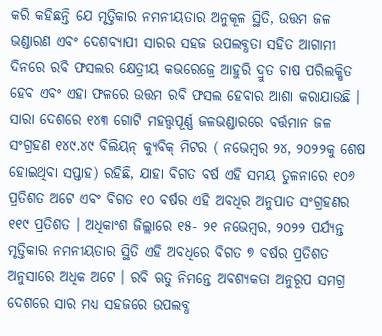କରି କହିଛନ୍ତି ଯେ ମୃତ୍ତିକାର ନମନୀୟତାର ଅନୁକୂଳ ସ୍ଥିତି, ଉତ୍ତମ ଜଳ ଭଣ୍ଡାରଣ ଏବଂ ଦେଶବ୍ୟାପୀ ସାରର ସହଜ ଉପଲବ୍ଧତା ସହିତ ଆଗାମୀ ଦିନରେ ରବି ଫସଲର କ୍ଷେତ୍ରୀୟ କଭରେଜ୍ରେ ଆହୁରି ଦ୍ରୁତ ଚାଷ ପରିଲକ୍ଷିତ ହେବ ଏବଂ ଏହା ଫଳରେ ଉତ୍ତମ ରବି ଫସଲ ହେବାର ଆଶା କରାଯାଉଛି ।
ସାରା ଦେଶରେ ୧୪୩ ଗୋଟି ମହତ୍ତ୍ୱପୂର୍ଣ୍ଣ ଜଳଭଣ୍ଡାରରେ ବର୍ତ୍ତମାନ ଜଳ ସଂଗ୍ରହଣ ୧୪୯.୪୯ ବିଲିୟନ୍ କ୍ୟୁବିକ୍ ମିଟର ( ନଭେମ୍ବର ୨୪, ୨୦୨୨କୁ ଶେଷ ହୋଇଥିବା ସପ୍ତାହ) ରହିଛି, ଯାହା ବିଗତ ବର୍ଷ ଏହି ସମୟ ତୁଳନାରେ ୧୦୬ ପ୍ରତିଶତ ଅଟେ ଏବଂ ବିଗତ ୧୦ ବର୍ଷର ଏହି ଅବଧିର ଅନୁପାତ ସଂଗ୍ରହଣର ୧୧୯ ପ୍ରତିଶତ । ଅଧିକାଂଶ ଜିଲ୍ଲାରେ ୧୫- ୨୧ ନଭେମ୍ବର, ୨୦୨୨ ପର୍ଯ୍ୟନ୍ତ ମୃତ୍ତିକାର ନମନୀୟତାର ସ୍ଥିତି ଏହି ଅବଧିରେ ବିଗତ ୭ ବର୍ଷର ପ୍ରତିଶତ ଅନୁସାରେ ଅଧିକ ଅଟେ । ରବି ଋତୁ ନିମନ୍ତେ ଅବଶ୍ୟକତା ଅନୁରୂପ ସମଗ୍ର ଦେଶରେ ସାର ମଧ୍ୟ ସହଜରେ ଉପଲବ୍ଧ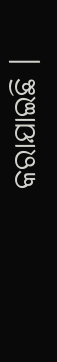କରାଯାଇଛି ।